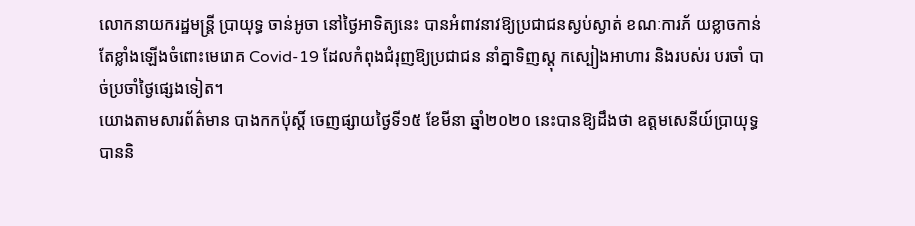លោកនាយករដ្ឋមន្រ្តី ប្រាយុទ្ធ ចាន់អូចា នៅថ្ងៃអាទិត្យនេះ បានអំពាវនាវឱ្យប្រជាជនស្ងប់ស្ងាត់ ខណៈការភ័ យខ្លាចកាន់តែខ្លាំងឡើងចំពោះមេរោគ Covid-19 ដែលកំពុងជំរុញឱ្យប្រជាជន នាំគ្នាទិញស្តុ កស្បៀងអាហារ និងរបស់រ បរចាំ បាច់ប្រចាំថ្ងៃផ្សេងទៀត។
យោងតាមសារព័ត៌មាន បាងកកប៉ុស្តិ៍ ចេញផ្សាយថ្ងៃទី១៥ ខែមីនា ឆ្នាំ២០២០ នេះបានឱ្យដឹងថា ឧត្តមសេនីយ៍ប្រាយុទ្ធ បាននិ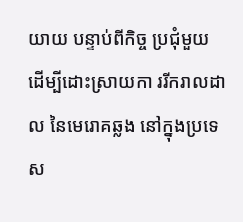យាយ បន្ទាប់ពីកិច្ច ប្រជុំមួយ ដើម្បីដោះស្រាយកា ររីករាលដាល នៃមេរោគឆ្លង នៅក្នុងប្រទេស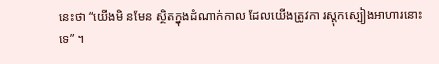នេះថា “យើងមិ នមែន ស្ថិតក្នុងដំណាក់កាល ដែលយើងត្រូវកា រស្តុកស្បៀងអាហារនោះទេ” ។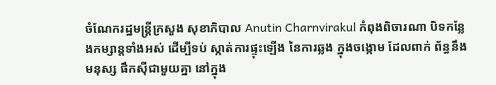ចំណែករដ្ឋមន្រ្តីក្រសួង សុខាភិបាល Anutin Charnvirakul កំពុងពិចារណា បិទកន្លែងកម្សាន្តទាំងអស់ ដើម្បីទប់ ស្កាត់ការផ្ទុះឡើង នៃការឆ្លង ក្នុងចង្កោម ដែលពាក់ ព័ន្ធនឹងមនុស្ស ផឹកស៊ីជាមួយគ្នា នៅក្នុង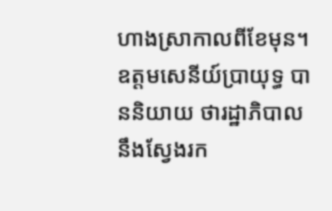ហាងស្រាកាលពីខែមុន។
ឧត្តមសេនីយ៍ប្រាយុទ្ធ បាននិយាយ ថារដ្ឋាភិបាល នឹងស្វែងរក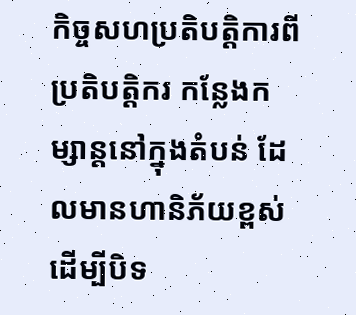កិច្ចសហប្រតិបត្តិការពីប្រតិបត្តិករ កន្លែងកម្សាន្តនៅក្នុងតំបន់ ដែលមានហានិភ័យខ្ពស់ ដើម្បីបិទ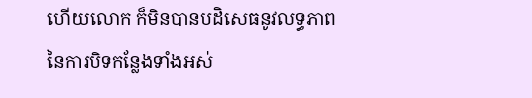ហើយលោក ក៏មិនបានបដិសេធនូវលទ្ធភាព នៃការបិទកន្លែងទាំងអស់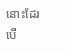នោះដែរ បើ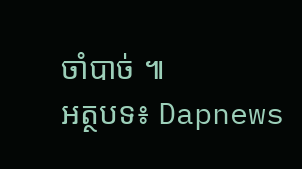ចាំបាច់ ៕
អត្ថបទ៖ Dapnews